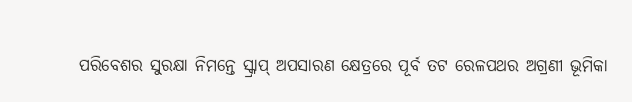ପରିବେଶର ସୁରକ୍ଷା ନିମନ୍ତେ ସ୍କ୍ରାପ୍ ଅପସାରଣ କ୍ଷେତ୍ରରେ ପୂର୍ବ ତଟ ରେଳପଥର ଅଗ୍ରଣୀ ଭୂମିକା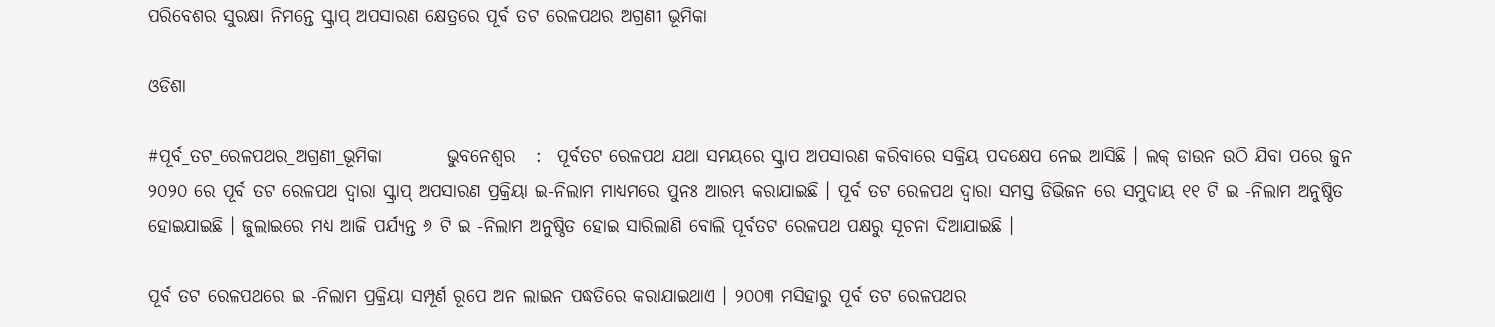ପରିବେଶର ସୁରକ୍ଷା ନିମନ୍ତେ ସ୍କ୍ରାପ୍ ଅପସାରଣ କ୍ଷେତ୍ରରେ ପୂର୍ବ ତଟ ରେଳପଥର ଅଗ୍ରଣୀ ଭୂମିକା

ଓଡିଶା

#ପୂର୍ବ_ତଟ_ରେଳପଥର_ଅଗ୍ରଣୀ_ଭୂମିକା         ଭୁବନେଶ୍ୱର   :  ପୂର୍ବତଟ ରେଳପଥ ଯଥା ସମୟରେ ସ୍କ୍ରାପ ଅପସାରଣ କରିବାରେ ସକ୍ରିୟ ପଦକ୍ଷେପ ନେଇ ଆସିଛି । ଲକ୍ ଡାଉନ ଉଠି ଯିବା ପରେ ଜୁନ ୨୦୨୦ ରେ ପୂର୍ବ ତଟ ରେଳପଥ ଦ୍ୱାରା ସ୍କ୍ରାପ୍ ଅପସାରଣ ପ୍ରକ୍ରିୟା ଇ-ନିଲାମ ମାଧ୍ୟମରେ ପୁନଃ ଆରମ୍ଭ କରାଯାଇଛି । ପୂର୍ବ ତଟ ରେଳପଥ ଦ୍ୱାରା ସମସ୍ତ ଡିଭିଜନ ରେ ସମୁଦାୟ ୧୧ ଟି ଇ -ନିଲାମ ଅନୁଷ୍ଠିତ ହୋଇଯାଇଛି । ଜୁଲାଇରେ ମଧ୍ୟ ଆଜି ପର୍ଯ୍ୟନ୍ତ ୬ ଟି ଇ -ନିଲାମ ଅନୁଷ୍ଠିତ ହୋଇ ସାରିଲାଣି ବୋଲି ପୂର୍ବତଟ ରେଳପଥ ପକ୍ଷରୁ ସୂଚନା ଦିଆଯାଇଛି ।

ପୂର୍ବ ତଟ ରେଳପଥରେ ଇ -ନିଲାମ ପ୍ରକ୍ରିୟା ସମ୍ପୂର୍ଣ ରୂପେ ଅନ ଲାଇନ ପଦ୍ଧତିରେ କରାଯାଇଥାଏ । ୨୦୦୩ ମସିହାରୁ ପୂର୍ବ ତଟ ରେଳପଥର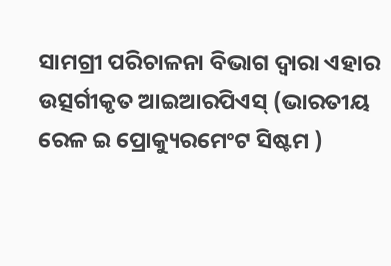ସାମଗ୍ରୀ ପରିଚାଳନା ବିଭାଗ ଦ୍ୱାରା ଏହାର ଉତ୍ସର୍ଗୀକୃତ ଆଇଆରପିଏସ୍ (ଭାରତୀୟ ରେଳ ଇ ପ୍ରୋକ୍ୟୁରମେଂଟ ସିଷ୍ଟମ )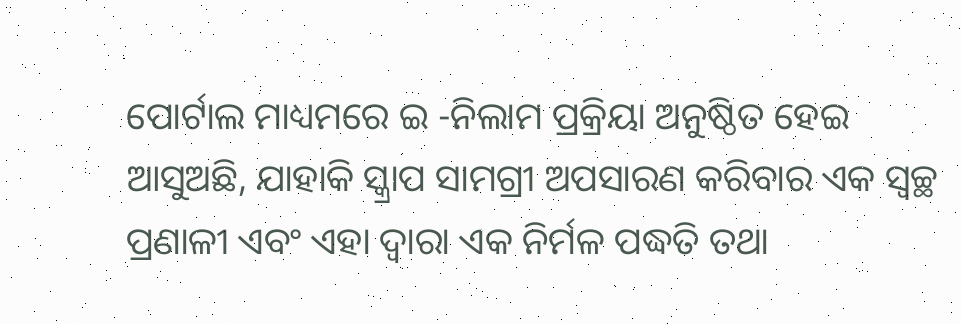ପୋର୍ଟାଲ ମାଧ୍ୟମରେ ଇ -ନିଲାମ ପ୍ରକ୍ରିୟା ଅନୁଷ୍ଠିତ ହେଇ ଆସୁଅଛି, ଯାହାକି ସ୍କ୍ରାପ ସାମଗ୍ରୀ ଅପସାରଣ କରିବାର ଏକ ସ୍ୱଚ୍ଛ ପ୍ରଣାଳୀ ଏବଂ ଏହା ଦ୍ୱାରା ଏକ ନିର୍ମଳ ପଦ୍ଧତି ତଥା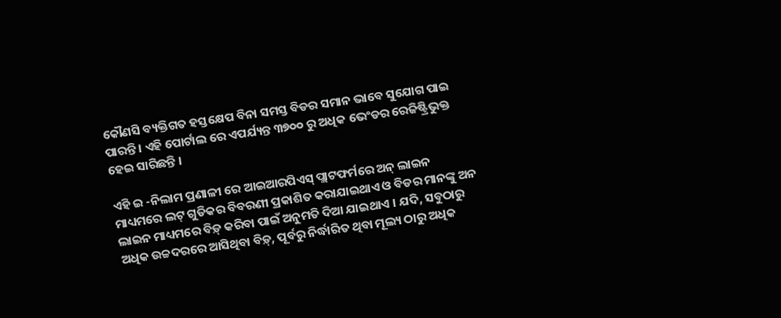କୌଣସି ବ୍ୟକ୍ତିଗତ ହସ୍ତକ୍ଷେପ ବିନା ସମସ୍ତ ବିଡର ସମାନ ଭାବେ ସୁଯୋଗ ପାଇ ପାରନ୍ତି । ଏହି ପୋର୍ଟାଲ ରେ ଏପର୍ଯ୍ୟନ୍ତ ୩୭୦୦ ରୁ ଅଧିକ ଭେଂଡର ରେଜିଷ୍ଟ୍ରିଭୁକ୍ତ ହେଇ ସାରିଛନ୍ତି ।

ଏହି ଇ -ନିଲାମ ପ୍ରଣାଳୀ ରେ ଆଇଆରପିଏସ୍ ପ୍ଲାଟଫର୍ମରେ ଅନ୍ ଲାଇନ ମାଧ୍ୟମରେ ଲଟ୍ ଗୁଡିକର ବିବରଣୀ ପ୍ରକାଶିତ କରାଯାଇଥାଏ ଓ ବିଡର ମାନଙ୍କୁ ଅନ ଲାଇନ ମାଧ୍ୟମରେ ବିଡ଼୍ କରିବା ପାଇଁ ଅନୁମତି ଦିଆ ଯାଇଥାଏ । ଯଦି, ସବୁଠାରୁ ଅଧିକ ଉଚ୍ଚଦରରେ ଆସିଥିବା ବିଡ଼୍, ପୂର୍ବରୁ ନିର୍ଦ୍ଧାରିତ ଥିବା ମୂଲ୍ୟ ଠାରୁ ଅଧିକ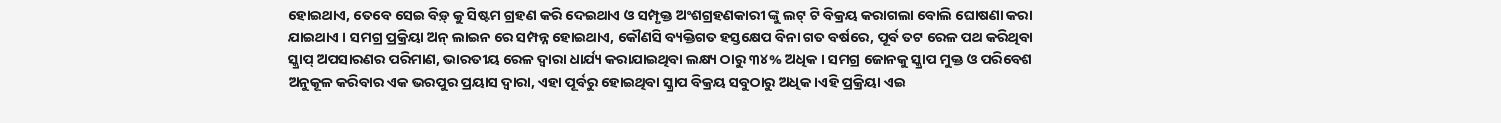ହୋଇଥାଏ, ତେବେ ସେଇ ବିଡ଼୍ କୁ ସିଷ୍ଟମ ଗ୍ରହଣ କରି ଦେଇଥାଏ ଓ ସମ୍ପୃକ୍ତ ଅଂଶଗ୍ରହଣକାରୀ ଙ୍କୁ ଲଟ୍ ଟି ବିକ୍ରୟ କରାଗଲା ବୋଲି ଘୋଷଣା କରା ଯାଇଥାଏ । ସମଗ୍ର ପ୍ରକ୍ରିୟା ଅନ୍ ଲାଇନ ରେ ସମ୍ପନ୍ନ ହୋଇଥାଏ, କୌଣସି ବ୍ୟକ୍ତିଗତ ହସ୍ତକ୍ଷେପ ବିନା ଗତ ବର୍ଷରେ, ପୂର୍ବ ତଟ ରେଳ ପଥ କରିଥିବା ସ୍କ୍ରାପ୍ ଅପସାରଣର ପରିମାଣ, ଭାରତୀୟ ରେଳ ଦ୍ୱାରା ଧାର୍ଯ୍ୟ କରାଯାଇଥିବା ଲକ୍ଷ୍ୟ ଠାରୁ ୩୪% ଅଧିକ । ସମଗ୍ର ଜୋନକୁ ସ୍କ୍ରାପ ମୁକ୍ତ ଓ ପରିବେଶ ଅନୁକୂଳ କରିବାର ଏକ ଭରପୁର ପ୍ରୟାସ ଦ୍ୱାରା, ଏହା ପୂର୍ବରୁ ହୋଇଥିବା ସ୍କ୍ରାପ ବିକ୍ରୟ ସବୁଠାରୁ ଅଧିକ ।ଏହି ପ୍ରକ୍ରିୟା ଏଇ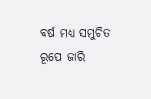ବର୍ଷ ମଧ୍ୟ ସମୁଚିତ ରୂପେ ଜାରି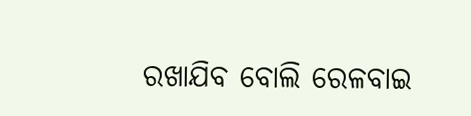ରଖାଯିବ ବୋଲି ରେଳବାଇ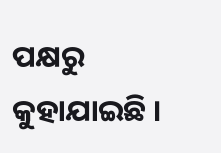ପକ୍ଷରୁ କୁହାଯାଇଛି ।